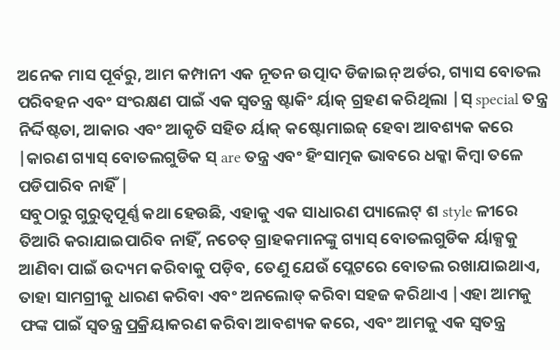ଅନେକ ମାସ ପୂର୍ବରୁ, ଆମ କମ୍ପାନୀ ଏକ ନୂତନ ଉତ୍ପାଦ ଡିଜାଇନ୍ ଅର୍ଡର, ଗ୍ୟାସ ବୋତଲ ପରିବହନ ଏବଂ ସଂରକ୍ଷଣ ପାଇଁ ଏକ ସ୍ୱତନ୍ତ୍ର ଷ୍ଟାକିଂ ର୍ୟାକ୍ ଗ୍ରହଣ କରିଥିଲା |ସ୍ special ତନ୍ତ୍ର ନିର୍ଦ୍ଦିଷ୍ଟତା, ଆକାର ଏବଂ ଆକୃତି ସହିତ ର୍ୟାକ୍ କଷ୍ଟୋମାଇଜ୍ ହେବା ଆବଶ୍ୟକ କରେ |କାରଣ ଗ୍ୟାସ୍ ବୋତଲଗୁଡିକ ସ୍ are ତନ୍ତ୍ର ଏବଂ ହିଂସାତ୍ମକ ଭାବରେ ଧକ୍କା କିମ୍ବା ତଳେ ପଡିପାରିବ ନାହିଁ |
ସବୁଠାରୁ ଗୁରୁତ୍ୱପୂର୍ଣ୍ଣ କଥା ହେଉଛି, ଏହାକୁ ଏକ ସାଧାରଣ ପ୍ୟାଲେଟ୍ ଶ style ଳୀରେ ତିଆରି କରାଯାଇପାରିବ ନାହିଁ, ନଚେତ୍ ଗ୍ରାହକମାନଙ୍କୁ ଗ୍ୟାସ୍ ବୋତଲଗୁଡିକ ର୍ୟାକ୍ସକୁ ଆଣିବା ପାଇଁ ଉଦ୍ୟମ କରିବାକୁ ପଡ଼ିବ, ତେଣୁ ଯେଉଁ ପ୍ଲେଟରେ ବୋତଲ ରଖାଯାଇଥାଏ, ତାହା ସାମଗ୍ରୀକୁ ଧାରଣ କରିବା ଏବଂ ଅନଲୋଡ୍ କରିବା ସହଜ କରିଥାଏ |ଏହା ଆମକୁ ଫଙ୍କ ପାଇଁ ସ୍ୱତନ୍ତ୍ର ପ୍ରକ୍ରିୟାକରଣ କରିବା ଆବଶ୍ୟକ କରେ, ଏବଂ ଆମକୁ ଏକ ସ୍ୱତନ୍ତ୍ର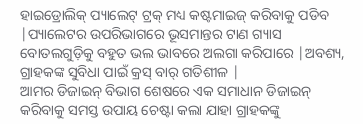ହାଇଡ୍ରୋଲିକ୍ ପ୍ୟାଲେଟ୍ ଟ୍ରକ୍ ମଧ୍ୟ କଷ୍ଟମାଇଜ୍ କରିବାକୁ ପଡିବ |ପ୍ୟାଲେଟର ଉପରିଭାଗରେ ଭୂସମାନ୍ତର ଟାଣ ଗ୍ୟାସ ବୋତଲଗୁଡ଼ିକୁ ବହୁତ ଭଲ ଭାବରେ ଅଲଗା କରିପାରେ |ଅବଶ୍ୟ, ଗ୍ରାହକଙ୍କ ସୁବିଧା ପାଇଁ କ୍ରସ୍ ବାର୍ ଗତିଶୀଳ |
ଆମର ଡିଜାଇନ୍ ବିଭାଗ ଶେଷରେ ଏକ ସମାଧାନ ଡିଜାଇନ୍ କରିବାକୁ ସମସ୍ତ ଉପାୟ ଚେଷ୍ଟା କଲା ଯାହା ଗ୍ରାହକଙ୍କୁ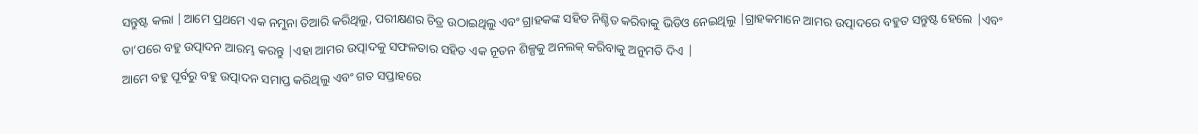ସନ୍ତୁଷ୍ଟ କଲା |ଆମେ ପ୍ରଥମେ ଏକ ନମୁନା ତିଆରି କରିଥିଲୁ, ପରୀକ୍ଷଣର ଚିତ୍ର ଉଠାଇଥିଲୁ ଏବଂ ଗ୍ରାହକଙ୍କ ସହିତ ନିଶ୍ଚିତ କରିବାକୁ ଭିଡିଓ ନେଇଥିଲୁ |ଗ୍ରାହକମାନେ ଆମର ଉତ୍ପାଦରେ ବହୁତ ସନ୍ତୁଷ୍ଟ ହେଲେ |ଏବଂ ତା’ପରେ ବହୁ ଉତ୍ପାଦନ ଆରମ୍ଭ କରନ୍ତୁ |ଏହା ଆମର ଉତ୍ପାଦକୁ ସଫଳତାର ସହିତ ଏକ ନୂତନ ଶିଳ୍ପକୁ ଅନଲକ୍ କରିବାକୁ ଅନୁମତି ଦିଏ |
ଆମେ ବହୁ ପୂର୍ବରୁ ବହୁ ଉତ୍ପାଦନ ସମାପ୍ତ କରିଥିଲୁ ଏବଂ ଗତ ସପ୍ତାହରେ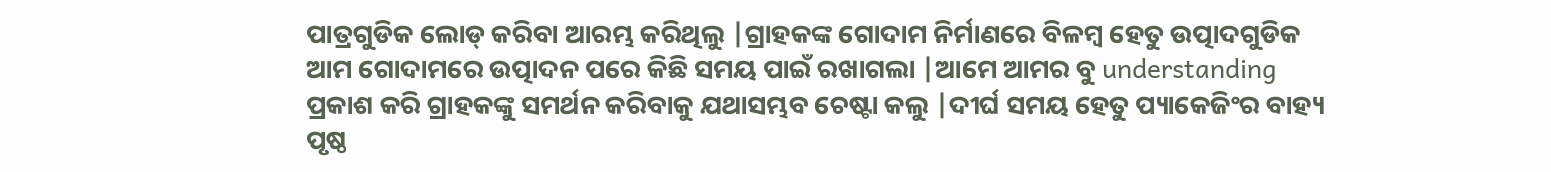ପାତ୍ରଗୁଡିକ ଲୋଡ୍ କରିବା ଆରମ୍ଭ କରିଥିଲୁ |ଗ୍ରାହକଙ୍କ ଗୋଦାମ ନିର୍ମାଣରେ ବିଳମ୍ବ ହେତୁ ଉତ୍ପାଦଗୁଡିକ ଆମ ଗୋଦାମରେ ଉତ୍ପାଦନ ପରେ କିଛି ସମୟ ପାଇଁ ରଖାଗଲା |ଆମେ ଆମର ବୁ understanding ପ୍ରକାଶ କରି ଗ୍ରାହକଙ୍କୁ ସମର୍ଥନ କରିବାକୁ ଯଥାସମ୍ଭବ ଚେଷ୍ଟା କଲୁ |ଦୀର୍ଘ ସମୟ ହେତୁ ପ୍ୟାକେଜିଂର ବାହ୍ୟ ପୃଷ୍ଠ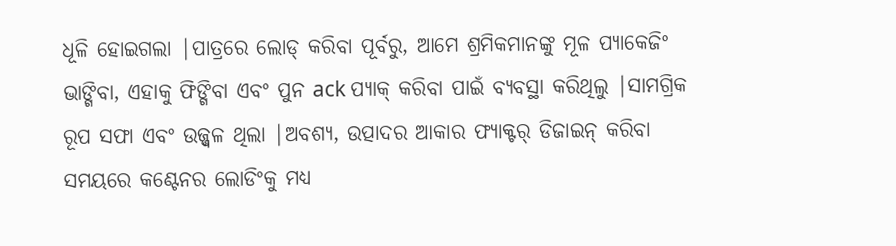ଧୂଳି ହୋଇଗଲା |ପାତ୍ରରେ ଲୋଡ୍ କରିବା ପୂର୍ବରୁ, ଆମେ ଶ୍ରମିକମାନଙ୍କୁ ମୂଳ ପ୍ୟାକେଜିଂ ଭାଙ୍ଗିବା, ଏହାକୁ ଫିଙ୍ଗିବା ଏବଂ ପୁନ ack ପ୍ୟାକ୍ କରିବା ପାଇଁ ବ୍ୟବସ୍ଥା କରିଥିଲୁ |ସାମଗ୍ରିକ ରୂପ ସଫା ଏବଂ ଉଜ୍ଜ୍ୱଳ ଥିଲା |ଅବଶ୍ୟ, ଉତ୍ପାଦର ଆକାର ଫ୍ୟାକ୍ଟର୍ ଡିଜାଇନ୍ କରିବା ସମୟରେ କଣ୍ଟେନର ଲୋଡିଂକୁ ମଧ୍ୟ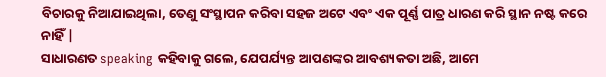ବିଚାରକୁ ନିଆଯାଇଥିଲା, ତେଣୁ ସଂସ୍ଥାପନ କରିବା ସହଜ ଅଟେ ଏବଂ ଏକ ପୂର୍ଣ୍ଣ ପାତ୍ର ଧାରଣ କରି ସ୍ଥାନ ନଷ୍ଟ କରେ ନାହିଁ |
ସାଧାରଣତ speaking କହିବାକୁ ଗଲେ, ଯେପର୍ଯ୍ୟନ୍ତ ଆପଣଙ୍କର ଆବଶ୍ୟକତା ଅଛି, ଆମେ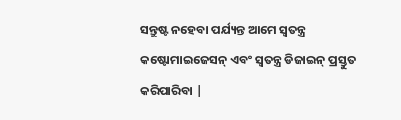ସନ୍ତୁଷ୍ଟ ନହେବା ପର୍ଯ୍ୟନ୍ତ ଆମେ ସ୍ୱତନ୍ତ୍ର କଷ୍ଟୋମାଇଜେସନ୍ ଏବଂ ସ୍ୱତନ୍ତ୍ର ଡିଜାଇନ୍ ପ୍ରସ୍ତୁତ କରିପାରିବା |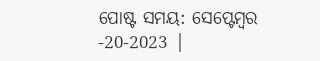ପୋଷ୍ଟ ସମୟ: ସେପ୍ଟେମ୍ବର -20-2023 |